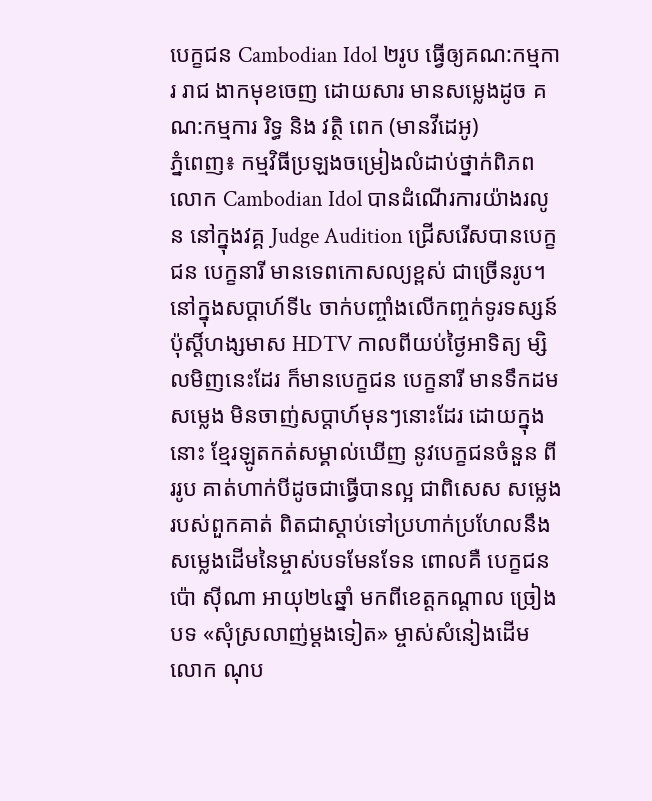បេក្ខជន Cambodian Idol ២រូប ធ្វើឲ្យគណ:កម្មការ រាជ ងាកមុខចេញ ដោយសារ មានសម្លេងដូច គណ:កម្មការ រិទ្ធ និង វត្ថិ ពេក (មានវីដេអូ)
ភ្នំពេញ៖ កម្មវិធីប្រឡងចម្រៀងលំដាប់ថ្នាក់ពិភពលោក Cambodian Idol បានដំណើរការយ៉ាងរលូន នៅក្នុងវគ្គ Judge Audition ជ្រើសរើសបានបេក្ខជន បេក្ខនារី មានទេពកោសល្យខ្ពស់ ជាច្រើនរូប។
នៅក្នុងសប្តាហ៍ទី៤ ចាក់បញ្ចាំងលើកញ្ចក់ទូរទស្សន៍ ប៉ុស្តិ៍ហង្សមាស HDTV កាលពីយប់ថ្ងៃអាទិត្យ ម្សិលមិញនេះដែរ ក៏មានបេក្ខជន បេក្ខនារី មានទឹកដមសម្លេង មិនចាញ់សប្តាហ៍មុនៗនោះដែរ ដោយក្នុងនោះ ខ្មែរឡូតកត់សម្គាល់ឃើញ នូវបេក្ខជនចំនួន ពីររូប គាត់ហាក់បីដូចជាធ្វើបានល្អ ជាពិសេស សម្លេងរបស់ពួកគាត់ ពិតជាស្តាប់ទៅប្រហាក់ប្រហែលនឹងសម្លេងដើមនៃម្ចាស់បទមែនទែន ពោលគឺ បេក្ខជន ប៉ោ ស៊ីណា អាយុ២៤ឆ្នាំ មកពីខេត្តកណ្តាល ច្រៀងបទ «សុំស្រលាញ់ម្តងទៀត» ម្ចាស់សំនៀងដើម លោក ណុប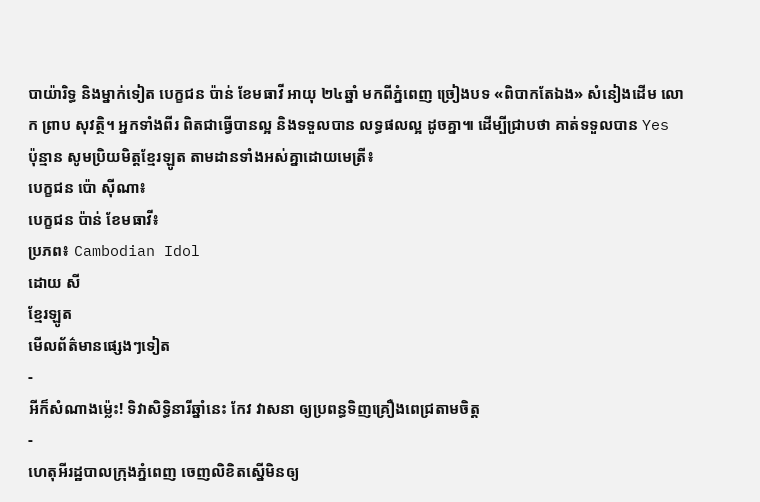បាយ៉ារិទ្ធ និងម្នាក់ទៀត បេក្ខជន ប៉ាន់ ខែមធាវី អាយុ ២៤ឆ្នាំ មកពីភ្នំពេញ ច្រៀងបទ «ពិបាកតែឯង» សំនៀងដើម លោក ព្រាប សុវត្ថិ។ អ្នកទាំងពីរ ពិតជាធ្វើបានល្អ និងទទួលបាន លទ្ធផលល្អ ដូចគ្នា៕ ដើម្បីជ្រាបថា គាត់ទទួលបាន Yes ប៉ុន្មាន សូមប្រិយមិត្តខ្មែរឡូត តាមដានទាំងអស់គ្នាដោយមេត្រី៖
បេក្ខជន ប៉ោ ស៊ីណា៖
បេក្ខជន ប៉ាន់ ខែមធាវី៖
ប្រភព៖ Cambodian Idol
ដោយ សី
ខ្មែរឡូត
មើលព័ត៌មានផ្សេងៗទៀត
-
អីក៏សំណាងម្ល៉េះ! ទិវាសិទ្ធិនារីឆ្នាំនេះ កែវ វាសនា ឲ្យប្រពន្ធទិញគ្រឿងពេជ្រតាមចិត្ត
-
ហេតុអីរដ្ឋបាលក្រុងភ្នំពេញ ចេញលិខិតស្នើមិនឲ្យ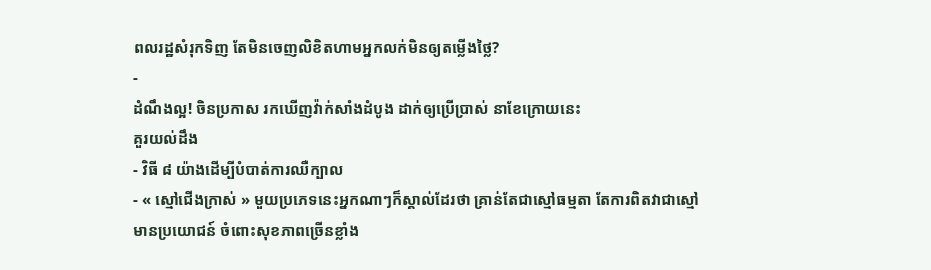ពលរដ្ឋសំរុកទិញ តែមិនចេញលិខិតហាមអ្នកលក់មិនឲ្យតម្លើងថ្លៃ?
-
ដំណឹងល្អ! ចិនប្រកាស រកឃើញវ៉ាក់សាំងដំបូង ដាក់ឲ្យប្រើប្រាស់ នាខែក្រោយនេះ
គួរយល់ដឹង
- វិធី ៨ យ៉ាងដើម្បីបំបាត់ការឈឺក្បាល
- « ស្មៅជើងក្រាស់ » មួយប្រភេទនេះអ្នកណាៗក៏ស្គាល់ដែរថា គ្រាន់តែជាស្មៅធម្មតា តែការពិតវាជាស្មៅមានប្រយោជន៍ ចំពោះសុខភាពច្រើនខ្លាំង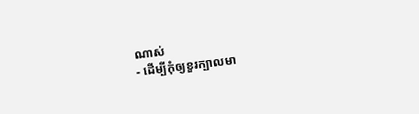ណាស់
- ដើម្បីកុំឲ្យខួរក្បាលមា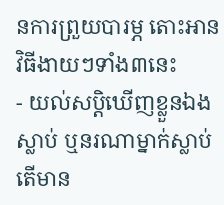នការព្រួយបារម្ភ តោះអានវិធីងាយៗទាំង៣នេះ
- យល់សប្តិឃើញខ្លួនឯងស្លាប់ ឬនរណាម្នាក់ស្លាប់ តើមាន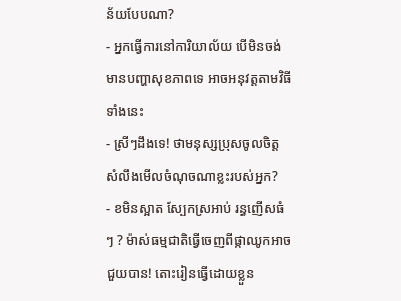ន័យបែបណា?
- អ្នកធ្វើការនៅការិយាល័យ បើមិនចង់មានបញ្ហាសុខភាពទេ អាចអនុវត្តតាមវិធីទាំងនេះ
- ស្រីៗដឹងទេ! ថាមនុស្សប្រុសចូលចិត្ត សំលឹងមើលចំណុចណាខ្លះរបស់អ្នក?
- ខមិនស្អាត ស្បែកស្រអាប់ រន្ធញើសធំៗ ? ម៉ាស់ធម្មជាតិធ្វើចេញពីផ្កាឈូកអាចជួយបាន! តោះរៀនធ្វើដោយខ្លួន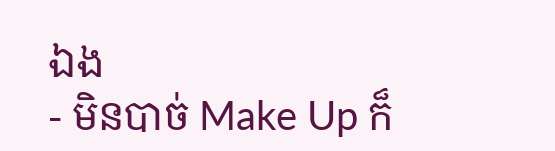ឯង
- មិនបាច់ Make Up ក៏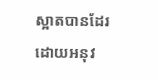ស្អាតបានដែរ ដោយអនុវ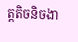ត្តតិចនិចងា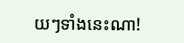យៗទាំងនេះណា!